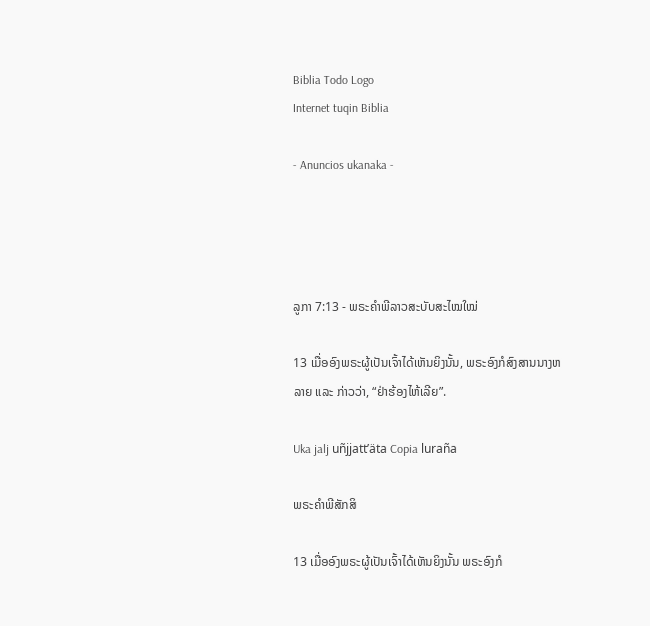Biblia Todo Logo
Internet tuqin Biblia

- Anuncios ukanaka -




ລູກາ 7:13 - ພຣະຄຳພີລາວສະບັບສະໄໝໃໝ່

13 ເມື່ອອົງພຣະຜູ້ເປັນເຈົ້າໄດ້ເຫັນຍິງນັ້ນ, ພຣະອົງກໍສົງສານນາງຫລາຍ ແລະ ກ່າວວ່າ, “ຢ່າຮ້ອງໄຫ້ເລີຍ”.

Uka jalj uñjjattʼäta Copia luraña

ພຣະຄຳພີສັກສິ

13 ເມື່ອອົງພຣະຜູ້ເປັນເຈົ້າໄດ້ເຫັນຍິງນັ້ນ ພຣະອົງກໍ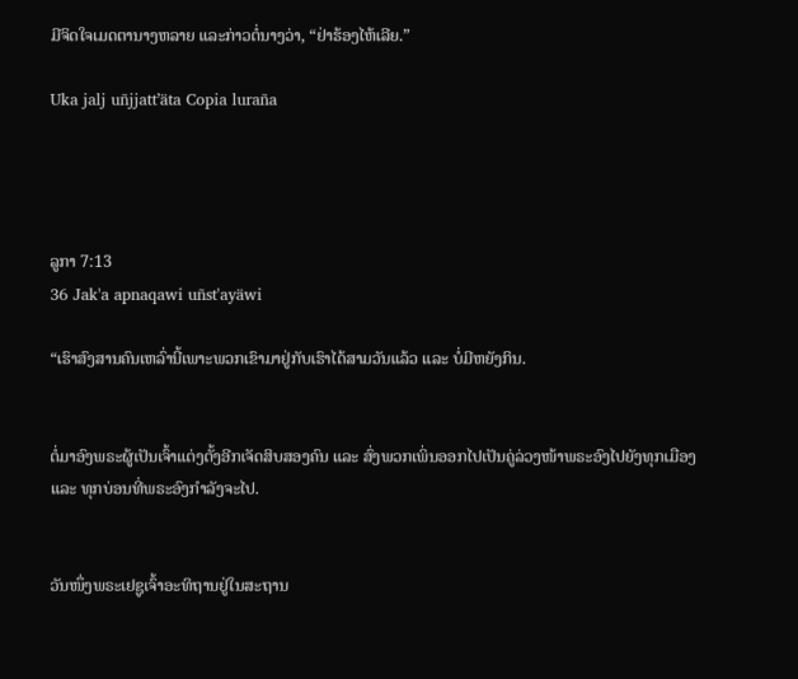ມີຈິດໃຈເມດຕານາງຫລາຍ ແລະກ່າວຕໍ່ນາງວ່າ, “ຢ່າຮ້ອງໄຫ້ເລີຍ.”

Uka jalj uñjjattʼäta Copia luraña




ລູກາ 7:13
36 Jak'a apnaqawi uñst'ayäwi

“ເຮົາສົງສານຄົນເຫລົ່ານີ້ເພາະພວກເຂົາມາຢູ່ກັບເຮົາໄດ້ສາມວັນແລ້ວ ແລະ ບໍ່ມີຫຍັງກິນ.


ຕໍ່ມາອົງພຣະຜູ້ເປັນເຈົ້າແຕ່ງຕັ້ງອີກເຈັດສິບສອງຄົນ ແລະ ສົ່ງພວກເພິ່ນອອກໄປເປັນຄູ່ລ່ວງໜ້າພຣະອົງໄປຍັງທຸກເມືອງ ແລະ ທຸກບ່ອນທີ່ພຣະອົງກຳລັງຈະໄປ.


ວັນໜຶ່ງພຣະເຢຊູເຈົ້າອະທິຖານຢູ່ໃນສະຖານ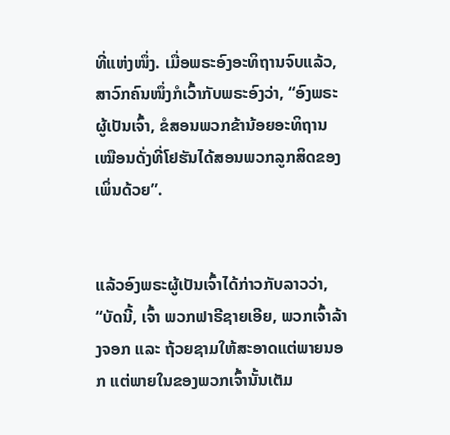ທີ່ແຫ່ງໜຶ່ງ. ເມື່ອພຣະອົງອະທິຖານຈົບແລ້ວ, ສາວົກຄົນໜຶ່ງກໍເວົ້າກັບພຣະອົງວ່າ, “ອົງພຣະຜູ້ເປັນເຈົ້າ, ຂໍສອນພວກຂ້ານ້ອຍອະທິຖານເໝືອນດັ່ງທີ່ໂຢຮັນໄດ້ສອນພວກລູກສິດຂອງເພິ່ນດ້ວຍ”.


ແລ້ວອົງພຣະຜູ້ເປັນເຈົ້າໄດ້ກ່າວກັບລາວວ່າ, “ບັດນີ້, ເຈົ້າ ພວກຟາຣີຊາຍເອີຍ, ພວກເຈົ້າລ້າງຈອກ ແລະ ຖ້ວຍຊາມໃຫ້ສະອາດແຕ່ພາຍນອກ ແຕ່ພາຍໃນຂອງພວກເຈົ້ານັ້ນເຕັມ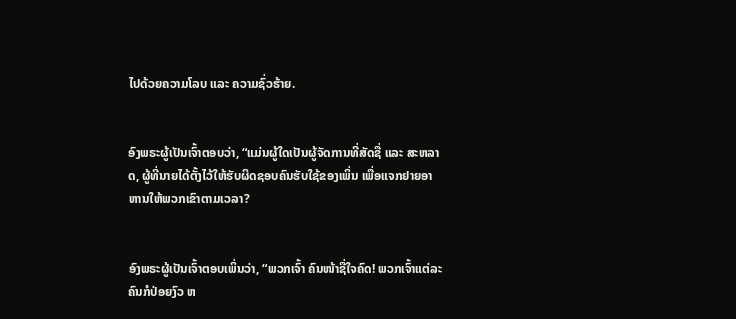ໄປດ້ວຍຄວາມໂລບ ແລະ ຄວາມຊົ່ວຮ້າຍ.


ອົງພຣະຜູ້ເປັນເຈົ້າຕອບວ່າ, “ແມ່ນຜູ້ໃດເປັນຜູ້ຈັດການທີ່ສັດຊື່ ແລະ ສະຫລາດ, ຜູ້ທີ່ນາຍໄດ້ຕັ້ງໄວ້ໃຫ້ຮັບຜິດຊອບຄົນຮັບໃຊ້ຂອງເພິ່ນ ເພື່ອແຈກຢາຍອາຫານໃຫ້ພວກເຂົາຕາມເວລາ?


ອົງພຣະຜູ້ເປັນເຈົ້າຕອບເພິ່ນວ່າ, “ພວກເຈົ້າ ຄົນໜ້າຊື່ໃຈຄົດ! ພວກເຈົ້າແຕ່ລະຄົນກໍປ່ອຍງົວ ຫ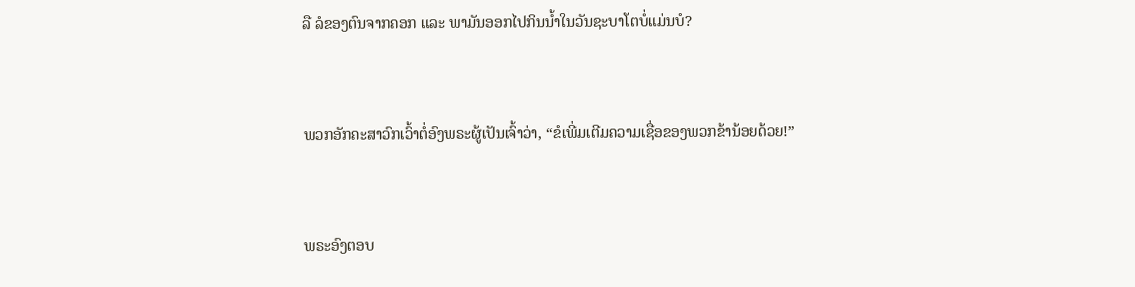ລື ລໍຂອງຕົນຈາກຄອກ ແລະ ພາມັນອອກໄປກິນນ້ຳໃນວັນຊະບາໂຕບໍ່ແມ່ນບໍ?


ພວກອັກຄະສາວົກເວົ້າຕໍ່ອົງພຣະຜູ້ເປັນເຈົ້າວ່າ, “ຂໍເພີ່ມເຕີມຄວາມເຊື່ອຂອງພວກຂ້ານ້ອຍດ້ວຍ!”


ພຣະອົງຕອບ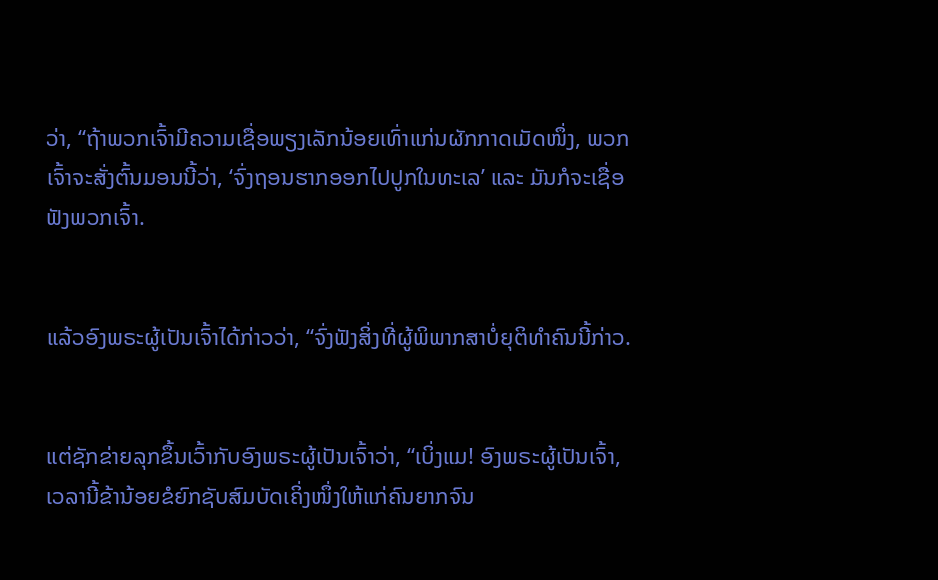ວ່າ, “ຖ້າພວກເຈົ້າມີຄວາມເຊື່ອພຽງເລັກນ້ອຍເທົ່າແກ່ນຜັກກາດເມັດໜຶ່ງ, ພວກເຈົ້າຈະສັ່ງຕົ້ນມອນນີ້ວ່າ, ‘ຈົ່ງຖອນຮາກອອກໄປປູກໃນທະເລ’ ແລະ ມັນກໍຈະເຊື່ອຟັງພວກເຈົ້າ.


ແລ້ວອົງພຣະຜູ້ເປັນເຈົ້າໄດ້ກ່າວວ່າ, “ຈົ່ງຟັງສິ່ງທີ່ຜູ້ພິພາກສາບໍ່ຍຸຕິທຳຄົນນີ້ກ່າວ.


ແຕ່ຊັກຂ່າຍລຸກຂຶ້ນເວົ້າກັບອົງພຣະຜູ້ເປັນເຈົ້າວ່າ, “ເບິ່ງແມ! ອົງພຣະຜູ້ເປັນເຈົ້າ, ເວລານີ້ຂ້ານ້ອຍຂໍຍົກຊັບສົມບັດເຄິ່ງໜຶ່ງໃຫ້ແກ່ຄົນຍາກຈົນ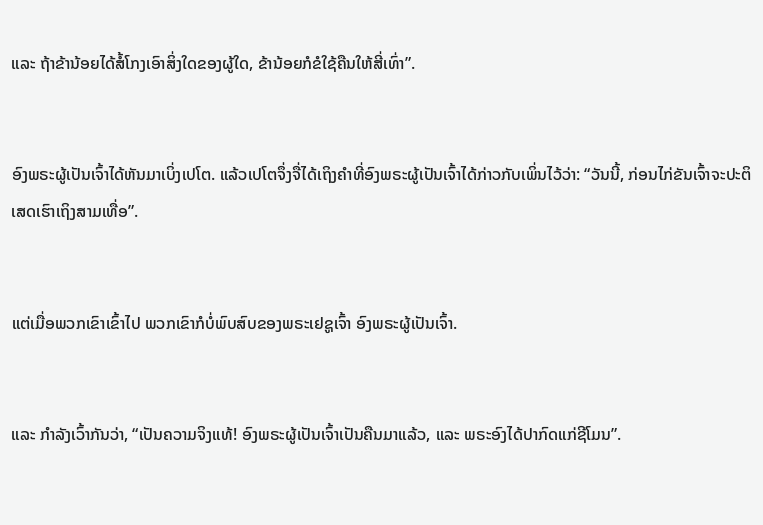ແລະ ຖ້າຂ້ານ້ອຍໄດ້ສໍ້ໂກງເອົາສິ່ງໃດຂອງຜູ້ໃດ, ຂ້ານ້ອຍກໍຂໍໃຊ້ຄືນໃຫ້ສີ່ເທົ່າ”.


ອົງພຣະຜູ້ເປັນເຈົ້າໄດ້ຫັນມາເບິ່ງເປໂຕ. ແລ້ວເປໂຕຈຶ່ງຈື່ໄດ້ເຖິງຄຳທີ່ອົງພຣະຜູ້ເປັນເຈົ້າໄດ້ກ່າວກັບເພິ່ນໄວ້ວ່າ: “ວັນນີ້, ກ່ອນໄກ່ຂັນເຈົ້າຈະປະຕິເສດເຮົາເຖິງສາມເທື່ອ”.


ແຕ່ເມື່ອພວກເຂົາເຂົ້າໄປ ພວກເຂົາກໍບໍ່ພົບສົບຂອງພຣະເຢຊູເຈົ້າ ອົງພຣະຜູ້ເປັນເຈົ້າ.


ແລະ ກຳລັງເວົ້າກັນວ່າ, “ເປັນຄວາມຈິງແທ້! ອົງພຣະຜູ້ເປັນເຈົ້າເປັນຄືນມາແລ້ວ, ແລະ ພຣະອົງໄດ້ປາກົດແກ່ຊີໂມນ”.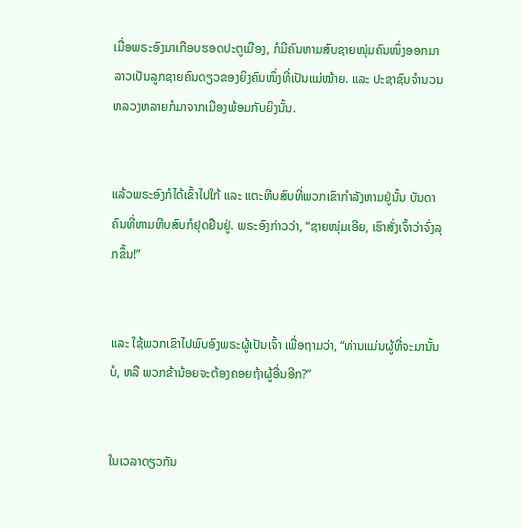ເມື່ອພຣະອົງມາເກືອບຮອດປະຕູເມືອງ, ກໍມີຄົນຫາມສົບຊາຍໜຸ່ມຄົນໜຶ່ງອອກມາ ລາວເປັນລູກຊາຍຄົນດຽວຂອງຍິງຄົນໜຶ່ງທີ່ເປັນແມ່ໝ້າຍ. ແລະ ປະຊາຊົນຈຳນວນຫລວງຫລາຍກໍມາຈາກເມືອງພ້ອມກັບຍິງນັ້ນ.


ແລ້ວພຣະອົງກໍໄດ້ເຂົ້າໄປໃກ້ ແລະ ແຕະຫີບສົບທີ່ພວກເຂົາກຳລັງຫາມຢູ່ນັ້ນ ບັນດາຄົນທີ່ຫາມຫີບສົບກໍຢຸດຢືນຢູ່. ພຣະອົງກ່າວວ່າ, “ຊາຍໜຸ່ມເອີຍ, ເຮົາສັ່ງເຈົ້າວ່າຈົ່ງລຸກຂຶ້ນ!”


ແລະ ໃຊ້ພວກເຂົາໄປພົບອົງພຣະຜູ້ເປັນເຈົ້າ ເພື່ອຖາມວ່າ, “ທ່ານແມ່ນຜູ້ທີ່ຈະມານັ້ນບໍ, ຫລື ພວກຂ້ານ້ອຍຈະຕ້ອງຄອຍຖ້າຜູ້ອື່ນອີກ?”


ໃນເວລາດຽວກັນ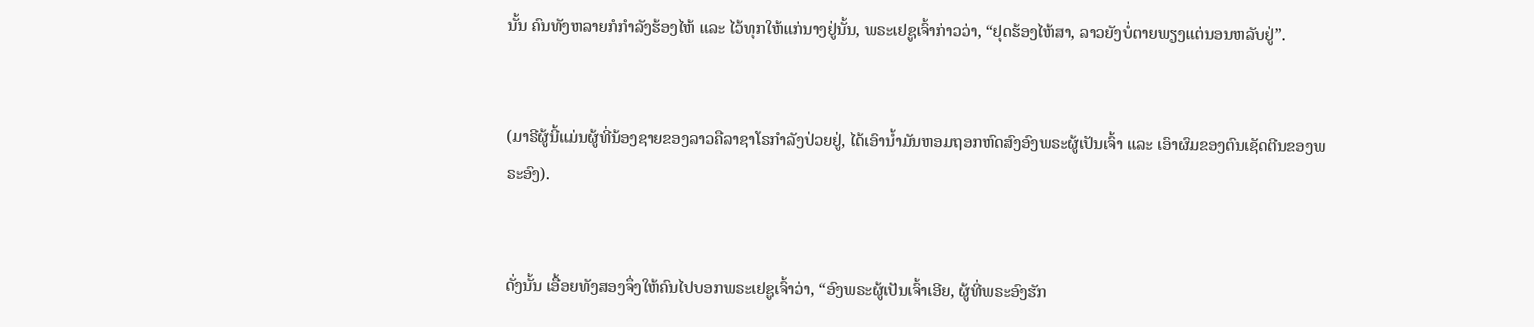ນັ້ນ ຄົນທັງຫລາຍກໍກຳລັງຮ້ອງໄຫ້ ແລະ ໄວ້ທຸກໃຫ້ແກ່ນາງຢູ່ນັ້ນ, ພຣະເຢຊູເຈົ້າກ່າວວ່າ, “ຢຸດຮ້ອງໄຫ້ສາ, ລາວຍັງບໍ່ຕາຍພຽງແຕ່ນອນຫລັບຢູ່”.


(ມາຣີຜູ້ນີ້ແມ່ນຜູ້ທີ່ນ້ອງຊາຍຂອງລາວຄືລາຊາໂຣກຳລັງປ່ວຍຢູ່, ໄດ້ເອົານ້ຳມັນຫອມຖອກຫົດສົງອົງພຣະຜູ້ເປັນເຈົ້າ ແລະ ເອົາຜົມຂອງຕົນເຊັດຕີນຂອງພຣະອົງ).


ດັ່ງນັ້ນ ເອື້ອຍທັງສອງຈຶ່ງໃຫ້ຄົນໄປບອກພຣະເຢຊູເຈົ້າວ່າ, “ອົງພຣະຜູ້ເປັນເຈົ້າເອີຍ, ຜູ້ທີ່ພຣະອົງຮັກ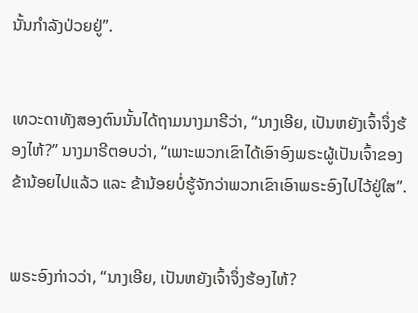ນັ້ນກຳລັງປ່ວຍຢູ່”.


ເທວະດາທັງສອງຕົນນັ້ນໄດ້ຖາມນາງມາຣີວ່າ, “ນາງເອີຍ, ເປັນຫຍັງເຈົ້າຈຶ່ງຮ້ອງໄຫ້?” ນາງມາຣີຕອບວ່າ, “ເພາະພວກເຂົາໄດ້ເອົາອົງພຣະຜູ້ເປັນເຈົ້າຂອງຂ້ານ້ອຍໄປແລ້ວ ແລະ ຂ້ານ້ອຍບໍ່ຮູ້ຈັກວ່າພວກເຂົາເອົາພຣະອົງໄປໄວ້ຢູ່ໃສ”.


ພຣະອົງກ່າວວ່າ, “ນາງເອີຍ, ເປັນຫຍັງເຈົ້າຈຶ່ງຮ້ອງໄຫ້?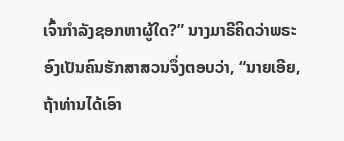ເຈົ້າກຳລັງຊອກຫາຜູ້ໃດ?” ນາງມາຣີຄິດວ່າພຣະອົງເປັນຄົນຮັກສາສວນຈຶ່ງຕອບວ່າ, “ນາຍເອີຍ, ຖ້າທ່ານໄດ້ເອົາ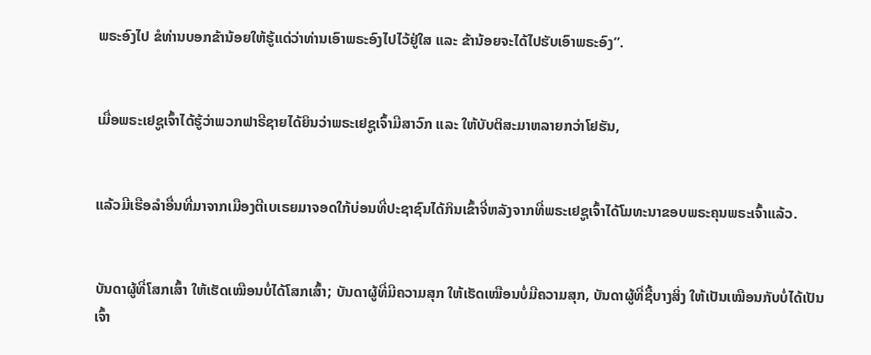ພຣະອົງໄປ ຂໍທ່ານບອກຂ້ານ້ອຍໃຫ້ຮູ້ແດ່ວ່າທ່ານເອົາພຣະອົງໄປໄວ້ຢູ່ໃສ ແລະ ຂ້ານ້ອຍຈະໄດ້ໄປຮັບເອົາພຣະອົງ”.


ເມື່ອພຣະເຢຊູເຈົ້າໄດ້ຮູ້ວ່າພວກຟາຣີຊາຍໄດ້ຍິນວ່າພຣະເຢຊູເຈົ້າມີສາວົກ ແລະ ໃຫ້ບັບຕິສະມາຫລາຍກວ່າໂຢຮັນ,


ແລ້ວມີເຮືອລຳອື່ນທີ່ມາຈາກເມືອງຕີເບເຣຍມາຈອດໃກ້ບ່ອນທີ່ປະຊາຊົນໄດ້ກິນເຂົ້າຈີ່ຫລັງຈາກທີ່ພຣະເຢຊູເຈົ້າໄດ້ໂມທະນາຂອບພຣະຄຸນພຣະເຈົ້າແລ້ວ.


ບັນດາຜູ້ທີ່ໂສກເສົ້າ ໃຫ້ເຮັດເໝືອນບໍ່ໄດ້ໂສກເສົ້າ; ບັນດາຜູ້ທີ່ມີຄວາມສຸກ ໃຫ້ເຮັດເໝືອນບໍ່ມີຄວາມສຸກ, ບັນດາຜູ້ທີ່ຊື້ບາງສິ່ງ ໃຫ້ເປັນເໝືອນກັບບໍ່ໄດ້ເປັນເຈົ້າ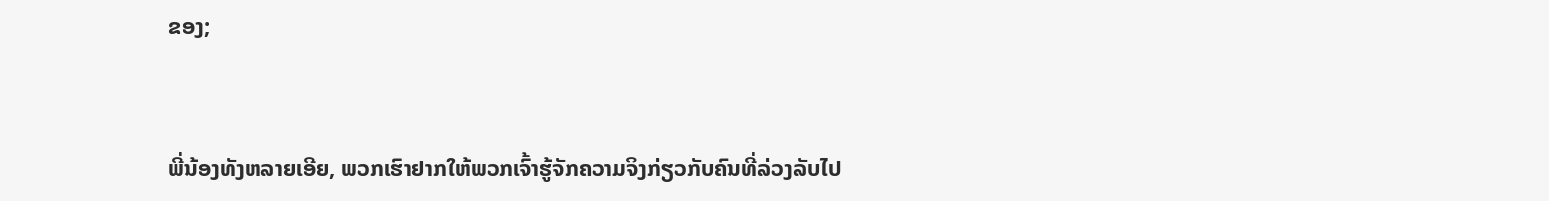ຂອງ;


ພີ່ນ້ອງທັງຫລາຍເອີຍ, ພວກເຮົາຢາກໃຫ້ພວກເຈົ້າຮູ້ຈັກຄວາມຈິງກ່ຽວກັບຄົນທີ່ລ່ວງລັບໄປ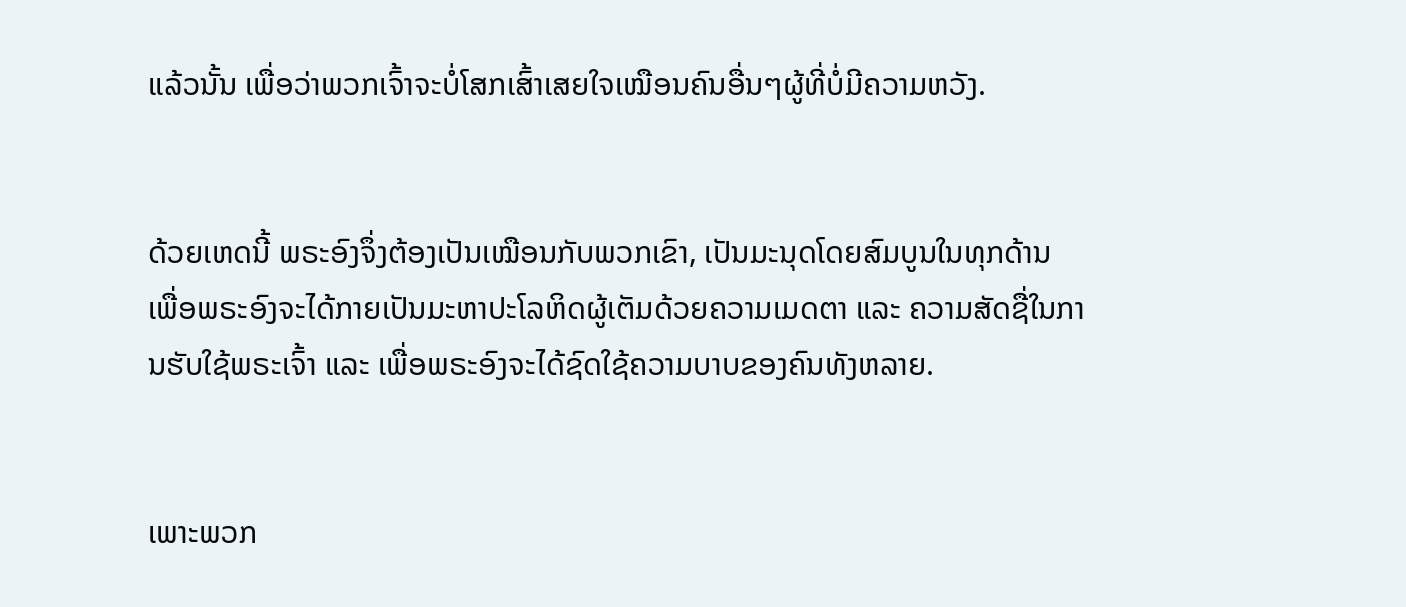ແລ້ວນັ້ນ ເພື່ອວ່າພວກເຈົ້າຈະບໍ່ໂສກເສົ້າເສຍໃຈເໝືອນຄົນອື່ນໆຜູ້ທີ່ບໍ່ມີຄວາມຫວັງ.


ດ້ວຍເຫດນີ້ ພຣະອົງຈຶ່ງຕ້ອງເປັນເໝືອນກັບພວກເຂົາ, ເປັນມະນຸດໂດຍສົມບູນໃນທຸກດ້ານ ເພື່ອພຣະອົງຈະໄດ້ກາຍເປັນມະຫາປະໂລຫິດຜູ້ເຕັມດ້ວຍຄວາມເມດຕາ ແລະ ຄວາມສັດຊື່ໃນການຮັບໃຊ້ພຣະເຈົ້າ ແລະ ເພື່ອພຣະອົງຈະໄດ້ຊົດໃຊ້ຄວາມບາບຂອງຄົນທັງຫລາຍ.


ເພາະພວກ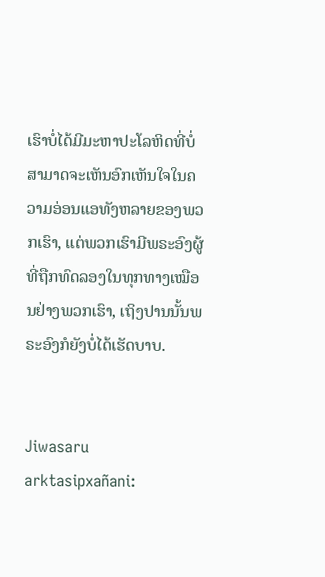ເຮົາບໍ່ໄດ້ມີມະຫາປະໂລຫິດທີ່ບໍ່ສາມາດຈະເຫັນອົກເຫັນໃຈໃນຄວາມອ່ອນແອທັງຫລາຍຂອງພວກເຮົາ, ແຕ່ພວກເຮົາມີພຣະອົງຜູ້ທີ່ຖືກທົດລອງໃນທຸກທາງເໝືອນຢ່າງພວກເຮົາ, ເຖິງປານນັ້ນພຣະອົງກໍຍັງບໍ່ໄດ້ເຮັດບາບ.


Jiwasaru arktasipxañani: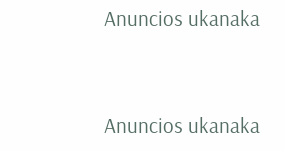Anuncios ukanaka


Anuncios ukanaka